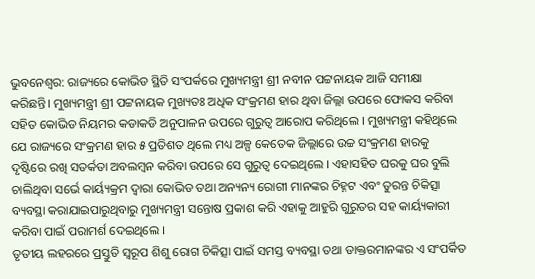ଭୁବନେଶ୍ୱର: ରାଜ୍ୟରେ କୋଭିଡ ସ୍ଥିତି ସଂପର୍କରେ ମୁଖ୍ୟମନ୍ତ୍ରୀ ଶ୍ରୀ ନବୀନ ପଟ୍ଟନାୟକ ଆଜି ସମୀକ୍ଷା କରିଛନ୍ତି। ମୁଖ୍ୟମନ୍ତ୍ରୀ ଶ୍ରୀ ପଟ୍ଟନାୟକ ମୁଖ୍ୟତଃ ଅଧିକ ସଂକ୍ରମଣ ହାର ଥିବା ଜିଲ୍ଲା ଉପରେ ଫୋକସ କରିବା ସହିତ କୋଭିଡ ନିୟମର କଡାକଡି ଅନୁପାଳନ ଉପରେ ଗୁରୁତ୍ବ ଆରୋପ କରିଥିଲେ । ମୁଖ୍ୟମନ୍ତ୍ରୀ କହିଥିଲେ ଯେ ରାଜ୍ୟରେ ସଂକ୍ରମଣ ହାର ୫ ପ୍ରତିଶତ ଥିଲେ ମଧ୍ୟ ଅଳ୍ପ କେତେକ ଜିଲ୍ଲାରେ ଉଚ୍ଚ ସଂକ୍ରମଣ ହାରକୁ ଦୃଷ୍ଟିରେ ରଖି ସତର୍କତା ଅବଲମ୍ବନ କରିବା ଉପରେ ସେ ଗୁରୁତ୍ବ ଦେଇଥିଲେ । ଏହାସହିତ ଘରକୁ ଘର ବୁଲି ଚାଲିଥିବା ସର୍ଭେ କାର୍ୟ୍ୟକ୍ରମ ଦ୍ବାରା କୋଭିଡ ତଥା ଅନ୍ୟନ୍ୟ ରୋଗୀ ମାନଙ୍କର ଚିହ୍ନଟ ଏବଂ ତୁରନ୍ତ ଚିକିତ୍ସା ବ୍ୟବସ୍ଥା କରାଯାଇପାରୁଥିବାରୁ ମୁଖ୍ୟମନ୍ତ୍ରୀ ସନ୍ତୋଷ ପ୍ରକାଶ କରି ଏହାକୁ ଆହୁରି ଗୁରୁତର ସହ କାର୍ୟ୍ୟକାରୀ କରିବା ପାଇଁ ପରାମର୍ଶ ଦେଇଥିଲେ ।
ତୃତୀୟ ଲହରରେ ପ୍ରସ୍ତୁତି ସ୍ବରୂପ ଶିଶୁ ରୋଗ ଚିକିତ୍ସା ପାଇଁ ସମସ୍ତ ବ୍ୟବସ୍ଥା ତଥା ଡାକ୍ତରମାନଙ୍କର ଏ ସଂପର୍କିତ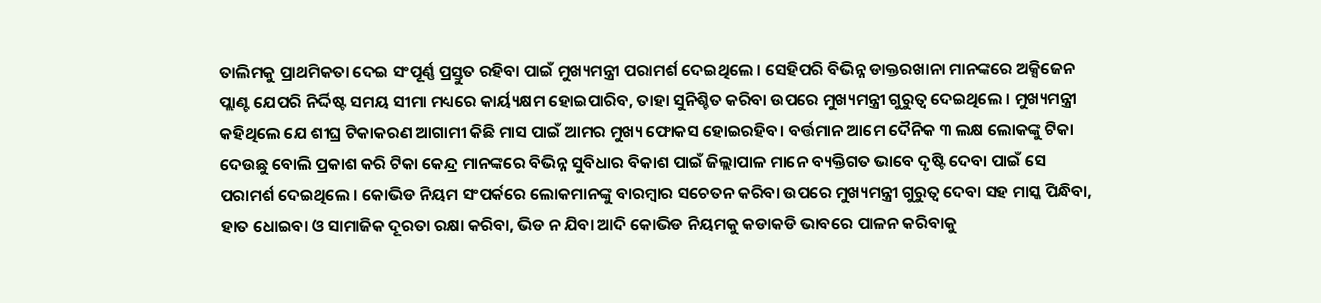ତାଲିମକୁ ପ୍ରାଥମିକତା ଦେଇ ସଂପୂର୍ଣ୍ଣ ପ୍ରସ୍ତୁତ ରହିବା ପାଇଁ ମୁଖ୍ୟମନ୍ତ୍ରୀ ପରାମର୍ଶ ଦେଇଥିଲେ । ସେହିପରି ବିଭିନ୍ନ ଡାକ୍ତରଖାନା ମାନଙ୍କରେ ଅକ୍ସିଜେନ ପ୍ଲାଣ୍ଟ ଯେପରି ନିର୍ଦ୍ଦିଷ୍ଟ ସମୟ ସୀମା ମଧ୍ୟରେ କାର୍ୟ୍ୟକ୍ଷମ ହୋଇପାରିବ, ତାହା ସୁନିଶ୍ଚିତ କରିବା ଉପରେ ମୁଖ୍ୟମନ୍ତ୍ରୀ ଗୁରୁତ୍ବ ଦେଇଥିଲେ । ମୁଖ୍ୟମନ୍ତ୍ରୀ କହିଥିଲେ ଯେ ଶୀଘ୍ର ଟିକାକରଣ ଆଗାମୀ କିଛି ମାସ ପାଇଁ ଆମର ମୁଖ୍ୟ ଫୋକସ ହୋଇରହିବ। ବର୍ତ୍ତମାନ ଆମେ ଦୈନିକ ୩ ଲକ୍ଷ ଲୋକଙ୍କୁ ଟିକା ଦେଉଛୁ ବୋଲି ପ୍ରକାଶ କରି ଟିକା କେନ୍ଦ୍ର ମାନଙ୍କରେ ବିଭିନ୍ନ ସୁବିଧାର ବିକାଶ ପାଇଁ ଜିଲ୍ଲାପାଳ ମାନେ ବ୍ୟକ୍ତିଗତ ଭାବେ ଦୃଷ୍ଟି ଦେବା ପାଇଁ ସେ ପରାମର୍ଶ ଦେଇଥିଲେ । କୋଭିଡ ନିୟମ ସଂପର୍କରେ ଲୋକମାନଙ୍କୁ ବାରମ୍ବାର ସଚେତନ କରିବା ଉପରେ ମୁଖ୍ୟମନ୍ତ୍ରୀ ଗୁରୁତ୍ବ ଦେବା ସହ ମାସ୍କ ପିନ୍ଧିବା, ହାତ ଧୋଇବା ଓ ସାମାଜିକ ଦୂରତା ରକ୍ଷା କରିବା, ଭିଡ ନ ଯିବା ଆଦି କୋଭିଡ ନିୟମକୁ କଡାକଡି ଭାବରେ ପାଳନ କରିବାକୁ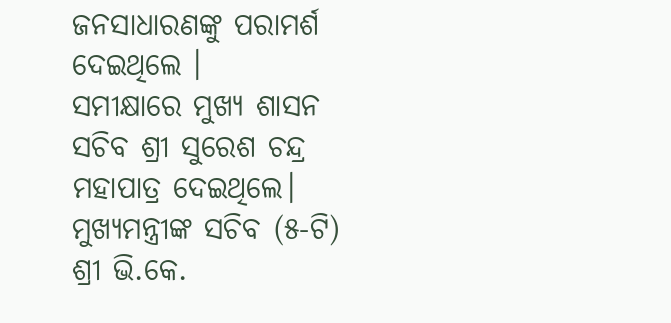ଜନସାଧାରଣଙ୍କୁ ପରାମର୍ଶ ଦେଇଥିଲେ ।
ସମୀକ୍ଷାରେ ମୁଖ୍ୟ ଶାସନ ସଚିବ ଶ୍ରୀ ସୁରେଶ ଚନ୍ଦ୍ର ମହାପାତ୍ର ଦେଇଥିଲେ। ମୁଖ୍ୟମନ୍ତ୍ରୀଙ୍କ ସଚିବ (୫-ଟି) ଶ୍ରୀ ଭି.କେ.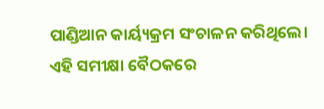ପାଣ୍ଡିଆନ କାର୍ୟ୍ୟକ୍ରମ ସଂଚାଳନ କରିଥିଲେ। ଏହି ସମୀକ୍ଷା ବୈଠକରେ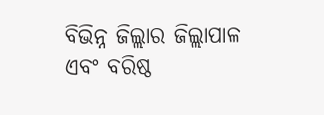ବିଭିନ୍ନ ଜିଲ୍ଲାର ଜିଲ୍ଲାପାଳ ଏବଂ ବରିଷ୍ଠ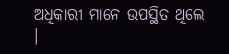ଅଧିକାରୀ ମାନେ ଉପସ୍ଥିତ ଥିଲେ ।